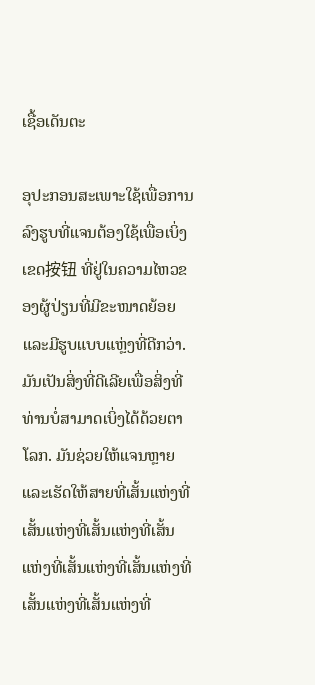ເຊື້ອເດັນຕະ

ອຸປະກອນສະເພາະໃຊ້ເພື່ອການລົງຮູບທີ່ແຈນຕ້ອງໃຊ້ເພື່ອເບິ່ງເຂດ按钮 ທີ່ຢູ່ໃນຄວາມໄຫວຂອງຜູ້ປ່ຽນທີ່ມີຂະໜາດຍ້ອຍແລະມີຮູບແບບແຫຼ່ງທີ່ດີກວ່າ. ມັນເປັນສິ່ງທີ່ດີເລີຍເພື່ອສິ່ງທີ່ທ່ານບໍ່ສາມາດເບິ່ງໄດ້ດ້ວຍຕາໂລກ. ມັນຊ່ວຍໃຫ້ແຈນຫຼາຍແລະເຮັດໃຫ້ສາຍທີ່ເສັ້ນແຫ່ງທີ່ເສັ້ນແຫ່ງທີ່ເສັ້ນແຫ່ງທີ່ເສັ້ນແຫ່ງທີ່ເສັ້ນແຫ່ງທີ່ເສັ້ນແຫ່ງທີ່ເສັ້ນແຫ່ງທີ່ເສັ້ນແຫ່ງທີ່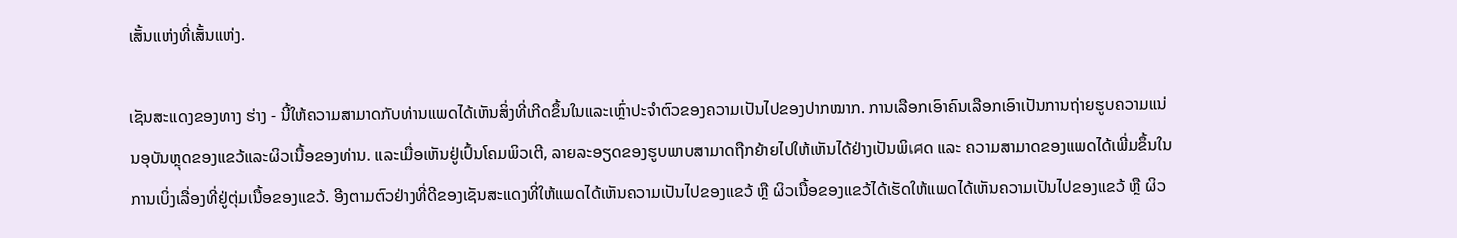ເສັ້ນແຫ່ງທີ່ເສັ້ນແຫ່ງ.

ເຊັນສະແດງຂອງທາງ ຮ່າງ - ນີ້ໃຫ້ຄວາມສາມາດກັບທ່ານແພດໄດ້ເຫັນສິ່ງທີ່ເກີດຂຶ້ນໃນແລະເຫຼົ່າປະຈຳຕົວຂອງຄວາມເປັນໄປຂອງປາກໝາກ. ການເລືອກເອົາຄົນເລືອກເອົາເປັນການຖ່າຍຮູບຄວາມແນ່ນອຸບັນຫຼຸດຂອງແຂວ້ແລະຜິວເນື້ອຂອງທ່ານ. ແລະເມື່ອເຫັນຢູ່ເປົ້ນໂຄມພິວເຕີ, ລາຍລະອຽດຂອງຮູບພາບສາມາດຖືກຍ້າຍໄປໃຫ້ເຫັນໄດ້ຢ່າງເປັນພິเศດ ແລະ ຄວາມສາມາດຂອງແພດໄດ້ເພີ່ມຂຶ້ນໃນການເບິ່ງເລື່ອງທີ່ຢູ່ຕຸ່ມເນື້ອຂອງແຂວ້. ອີງຕາມຕົວຢ່າງທີ່ດີຂອງເຊັນສະແດງທີ່ໃຫ້ແພດໄດ້ເຫັນຄວາມເປັນໄປຂອງແຂວ້ ຫຼື ຜິວເນື້ອຂອງແຂວ້ໄດ້ເຮັດໃຫ້ແພດໄດ້ເຫັນຄວາມເປັນໄປຂອງແຂວ້ ຫຼື ຜິວ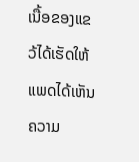ເນື້ອຂອງແຂວ້ໄດ້ເຮັດໃຫ້ແພດໄດ້ເຫັນຄວາມ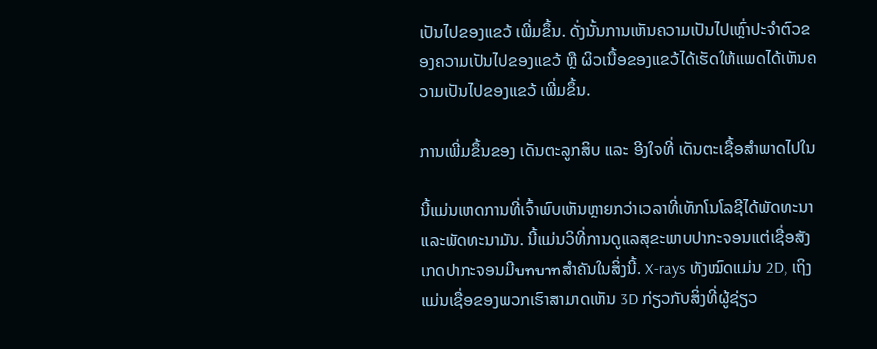ເປັນໄປຂອງແຂວ້ ເພີ່ມຂຶ້ນ. ດັ່ງນັ້ນການເຫັນຄວາມເປັນໄປເຫຼົ່າປະຈຳຕົວຂອງຄວາມເປັນໄປຂອງແຂວ້ ຫຼື ຜິວເນື້ອຂອງແຂວ້ໄດ້ເຮັດໃຫ້ແພດໄດ້ເຫັນຄວາມເປັນໄປຂອງແຂວ້ ເພີ່ມຂຶ້ນ.

ການເພີ່ມຂຶ້ນຂອງ ເດັນຕະລູກສິບ ແລະ ອີງໃຈທີ່ ເດັນຕະເຊື້ອສຳພາດໄປໃນ

ນີ້ແມ່ນເຫດການທີ່ເຈົ້າພົບເຫັນຫຼາຍກວ່າເວລາທີ່ເທັກໂນໂລຊີໄດ້ພັດທະນາແລະພັດທະນາມັນ. ນີ້ແມ່ນວິທີ່ການດູແລສຸຂະພາບປາກະຈອນແຕ່ເຊື່ອສັງເກດປາກະຈອນມີบทบาทສຳຄັນໃນສິ່ງນີ້. X-rays ທັງໝົດແມ່ນ 2D, ເຖິງແມ່ນເຊື່ອຂອງພວກເຮົາສາມາດເຫັນ 3D ກ່ຽວກັບສິ່ງທີ່ຜູ້ຊ່ຽວ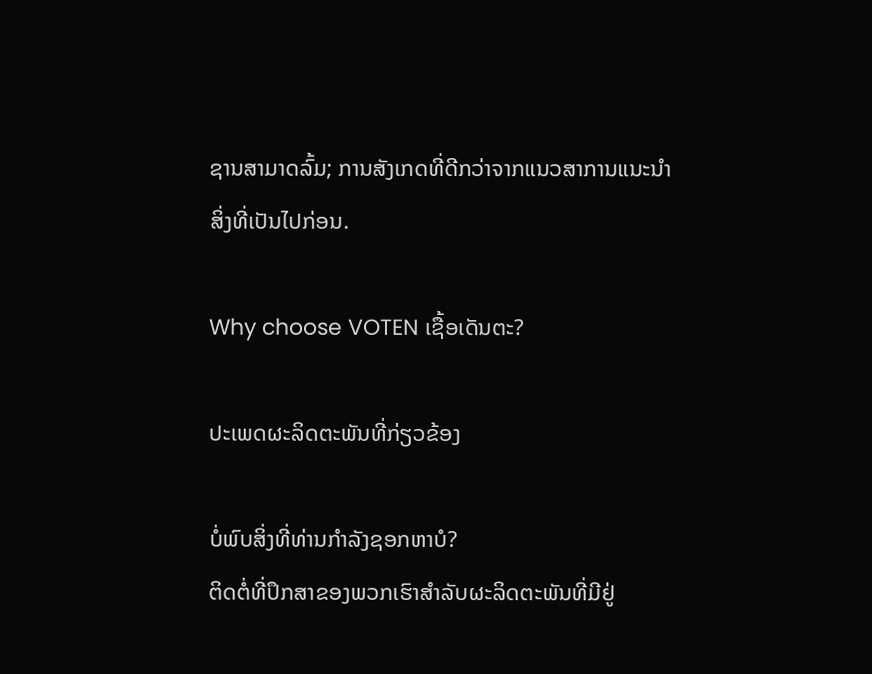ຊານສາມາດລົ້ມ; ການສັງເກດທີ່ດີກວ່າຈາກແນວສາການແນະນຳສິ່ງທີ່ເປັນໄປກ່ອນ.

Why choose VOTEN ເຊື້ອເດັນຕະ?

ປະເພດຜະລິດຕະພັນທີ່ກ່ຽວຂ້ອງ

ບໍ່ພົບສິ່ງທີ່ທ່ານກໍາລັງຊອກຫາບໍ?
ຕິດຕໍ່ທີ່ປຶກສາຂອງພວກເຮົາສໍາລັບຜະລິດຕະພັນທີ່ມີຢູ່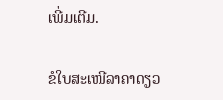ເພີ່ມເຕີມ.

ຂໍໃບສະເໜີລາຄາດຽວ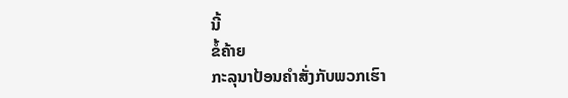ນີ້
ຂໍ້ຄ້າຍ
ກະລຸນາປ້ອນຄຳສັ່ງກັບພວກເຮົາ